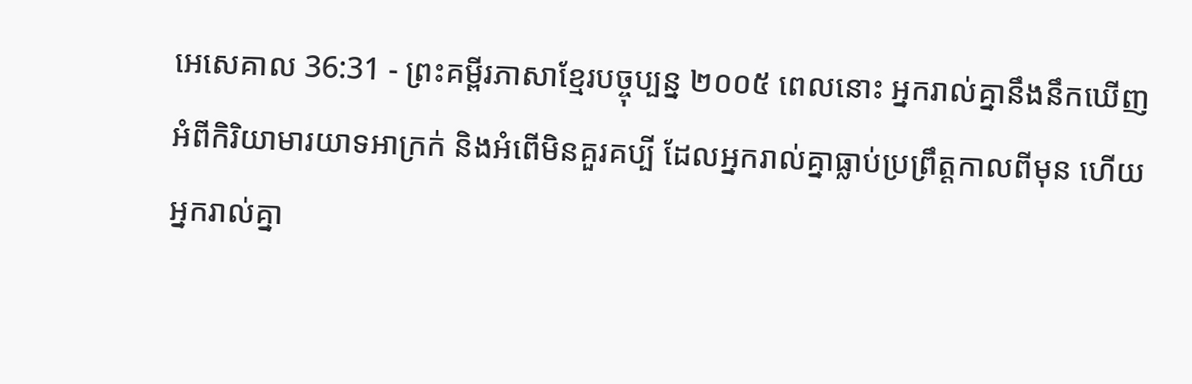អេសេគាល 36:31 - ព្រះគម្ពីរភាសាខ្មែរបច្ចុប្បន្ន ២០០៥ ពេលនោះ អ្នករាល់គ្នានឹងនឹកឃើញអំពីកិរិយាមារយាទអាក្រក់ និងអំពើមិនគួរគប្បី ដែលអ្នករាល់គ្នាធ្លាប់ប្រព្រឹត្តកាលពីមុន ហើយអ្នករាល់គ្នា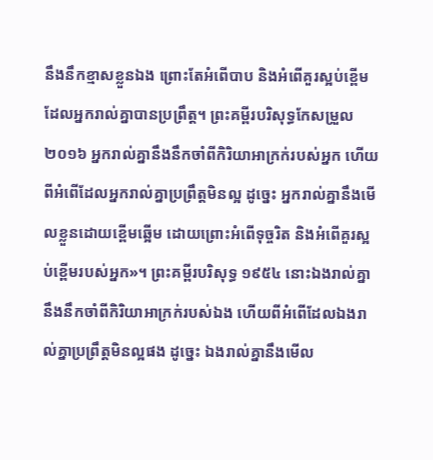នឹងនឹកខ្មាសខ្លួនឯង ព្រោះតែអំពើបាប និងអំពើគួរស្អប់ខ្ពើម ដែលអ្នករាល់គ្នាបានប្រព្រឹត្ត។ ព្រះគម្ពីរបរិសុទ្ធកែសម្រួល ២០១៦ អ្នករាល់គ្នានឹងនឹកចាំពីកិរិយាអាក្រក់របស់អ្នក ហើយពីអំពើដែលអ្នករាល់គ្នាប្រព្រឹត្តមិនល្អ ដូច្នេះ អ្នករាល់គ្នានឹងមើលខ្លួនដោយខ្ពើមឆ្អើម ដោយព្រោះអំពើទុច្ចរិត និងអំពើគួរស្អប់ខ្ពើមរបស់អ្នក»។ ព្រះគម្ពីរបរិសុទ្ធ ១៩៥៤ នោះឯងរាល់គ្នានឹងនឹកចាំពីកិរិយាអាក្រក់របស់ឯង ហើយពីអំពើដែលឯងរាល់គ្នាប្រព្រឹត្តមិនល្អផង ដូច្នេះ ឯងរាល់គ្នានឹងមើល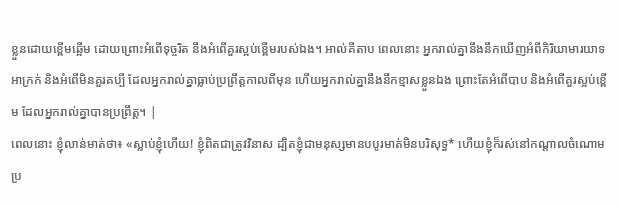ខ្លួនដោយខ្ពើមឆ្អើម ដោយព្រោះអំពើទុច្ចរិត នឹងអំពើគួរស្អប់ខ្ពើមរបស់ឯង។ អាល់គីតាប ពេលនោះ អ្នករាល់គ្នានឹងនឹកឃើញអំពីកិរិយាមារយាទអាក្រក់ និងអំពើមិនគួរគប្បី ដែលអ្នករាល់គ្នាធ្លាប់ប្រព្រឹត្តកាលពីមុន ហើយអ្នករាល់គ្នានឹងនឹកខ្មាសខ្លួនឯង ព្រោះតែអំពើបាប និងអំពើគួរស្អប់ខ្ពើម ដែលអ្នករាល់គ្នាបានប្រព្រឹត្ត។ |
ពេលនោះ ខ្ញុំលាន់មាត់ថា៖ «ស្លាប់ខ្ញុំហើយ! ខ្ញុំពិតជាត្រូវវិនាស ដ្បិតខ្ញុំជាមនុស្សមានបបូរមាត់មិនបរិសុទ្ធ* ហើយខ្ញុំក៏រស់នៅកណ្ដាលចំណោមប្រ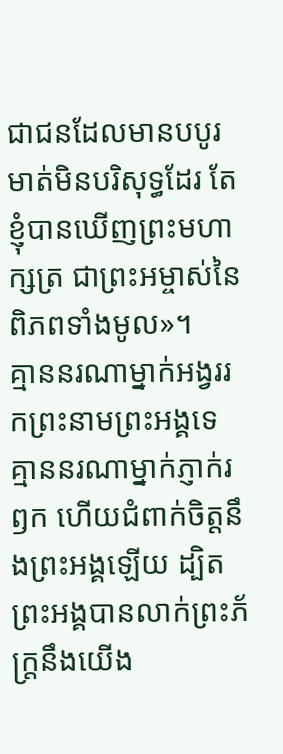ជាជនដែលមានបបូរមាត់មិនបរិសុទ្ធដែរ តែខ្ញុំបានឃើញព្រះមហាក្សត្រ ជាព្រះអម្ចាស់នៃពិភពទាំងមូល»។
គ្មាននរណាម្នាក់អង្វររកព្រះនាមព្រះអង្គទេ គ្មាននរណាម្នាក់ភ្ញាក់រឭក ហើយជំពាក់ចិត្តនឹងព្រះអង្គឡើយ ដ្បិតព្រះអង្គបានលាក់ព្រះភ័ក្ត្រនឹងយើង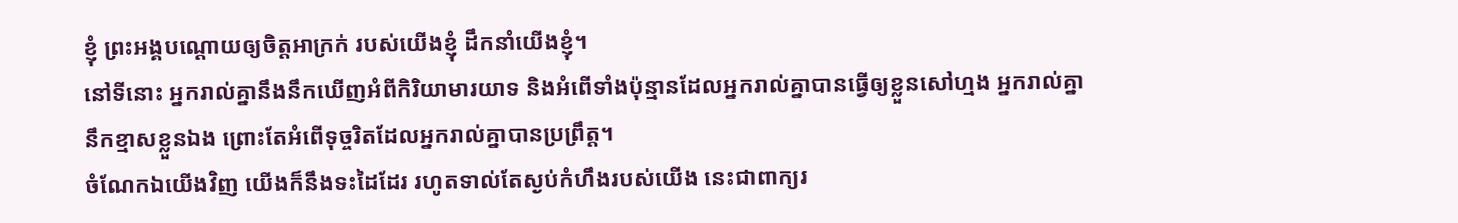ខ្ញុំ ព្រះអង្គបណ្ដោយឲ្យចិត្តអាក្រក់ របស់យើងខ្ញុំ ដឹកនាំយើងខ្ញុំ។
នៅទីនោះ អ្នករាល់គ្នានឹងនឹកឃើញអំពីកិរិយាមារយាទ និងអំពើទាំងប៉ុន្មានដែលអ្នករាល់គ្នាបានធ្វើឲ្យខ្លួនសៅហ្មង អ្នករាល់គ្នានឹកខ្មាសខ្លួនឯង ព្រោះតែអំពើទុច្ចរិតដែលអ្នករាល់គ្នាបានប្រព្រឹត្ត។
ចំណែកឯយើងវិញ យើងក៏នឹងទះដៃដែរ រហូតទាល់តែស្ងប់កំហឹងរបស់យើង នេះជាពាក្យរ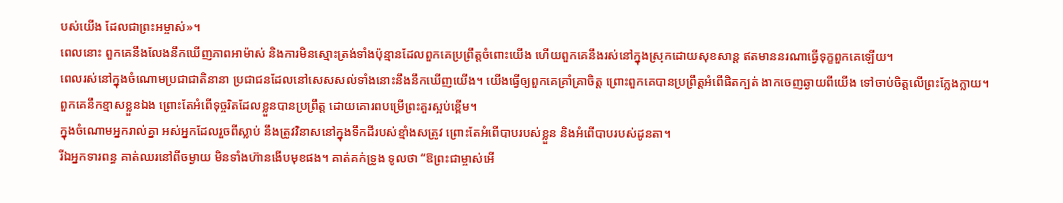បស់យើង ដែលជាព្រះអម្ចាស់»។
ពេលនោះ ពួកគេនឹងលែងនឹកឃើញភាពអាម៉ាស់ និងការមិនស្មោះត្រង់ទាំងប៉ុន្មានដែលពួកគេប្រព្រឹត្តចំពោះយើង ហើយពួកគេនឹងរស់នៅក្នុងស្រុកដោយសុខសាន្ត ឥតមាននរណាធ្វើទុក្ខពួកគេឡើយ។
ពេលរស់នៅក្នុងចំណោមប្រជាជាតិនានា ប្រជាជនដែលនៅសេសសល់ទាំងនោះនឹងនឹកឃើញយើង។ យើងធ្វើឲ្យពួកគេគ្រាំគ្រាចិត្ត ព្រោះពួកគេបានប្រព្រឹត្តអំពើផិតក្បត់ ងាកចេញឆ្ងាយពីយើង ទៅចាប់ចិត្តលើព្រះក្លែងក្លាយ។ ពួកគេនឹកខ្មាសខ្លួនឯង ព្រោះតែអំពើទុច្ចរិតដែលខ្លួនបានប្រព្រឹត្ត ដោយគោរពបម្រើព្រះគួរស្អប់ខ្ពើម។
ក្នុងចំណោមអ្នករាល់គ្នា អស់អ្នកដែលរួចពីស្លាប់ នឹងត្រូវវិនាសនៅក្នុងទឹកដីរបស់ខ្មាំងសត្រូវ ព្រោះតែអំពើបាបរបស់ខ្លួន និងអំពើបាបរបស់ដូនតា។
រីឯអ្នកទារពន្ធ គាត់ឈរនៅពីចម្ងាយ មិនទាំងហ៊ានងើបមុខផង។ គាត់គក់ទ្រូង ទូលថា “ឱព្រះជាម្ចាស់អើ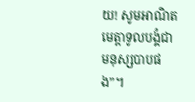យ! សូមអាណិតមេត្តាទូលបង្គំជាមនុស្សបាបផង”។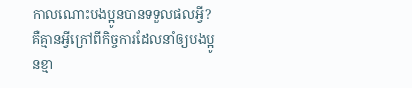កាលណោះបងប្អូនបានទទួលផលអ្វី? គឺគ្មានអ្វីក្រៅពីកិច្ចការដែលនាំឲ្យបងប្អូនខ្មា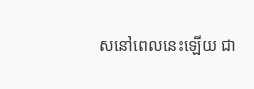សនៅពេលនេះឡើយ ជា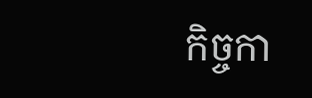កិច្ចកា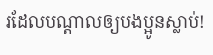រដែលបណ្ដាលឲ្យបងប្អូនស្លាប់!